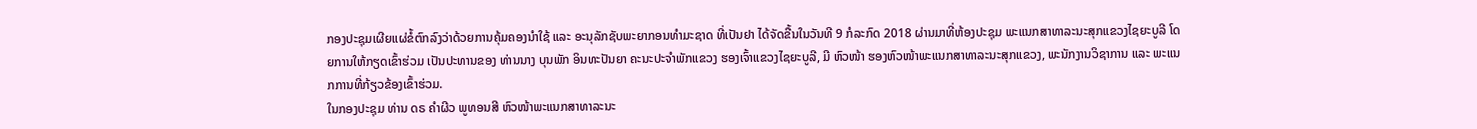ກອງປະຊຸມເຜີຍແຜ່ຂໍ້ຕົກລົງວ່າດ້ວຍການຄຸ້ມຄອງນໍາໃຊ້ ແລະ ອະນຸລັກຊັບພະຍາກອນທໍາມະຊາດ ທີ່ເປັນຢາ ໄດ້ຈັດຂື້ນໃນວັນທີ 9 ກໍລະກົດ 2018 ຜ່ານມາທີ່ຫ້ອງປະຊຸມ ພະແນກສາທາລະນະສຸກແຂວງໄຊຍະບູລີ ໂດຍການໃຫ້ກຽດເຂົ້າຮ່ວມ ເປັນປະທານຂອງ ທ່ານນາງ ບຸນພັກ ອິນທະປັນຍາ ຄະນະປະຈຳພັກແຂວງ ຮອງເຈົ້າແຂວງໄຊຍະບູລີ, ມີ ຫົວໜ້າ ຮອງຫົວໜ້າພະແນກສາທາລະນະສຸກແຂວງ, ພະນັກງານວິຊາການ ແລະ ພະແນກການທີ່ກ້ຽວຂ້ອງເຂົ້າຮ່ວມ.
ໃນກອງປະຊຸມ ທ່ານ ດຣ ຄໍາຜີວ ພູທອນສີ ຫົວໜ້າພະແນກສາທາລະນະ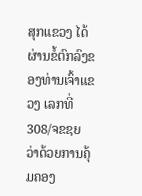ສຸກແຂວງ ໄດ້ຜ່ານຂໍ້ຕົກລົງຂອງທ່ານເຈົ້າແຂວງ ເລກທີ່ 308/ຈຂຊຍ ວ່າດ້ວຍການຄຸ້ມຄອງ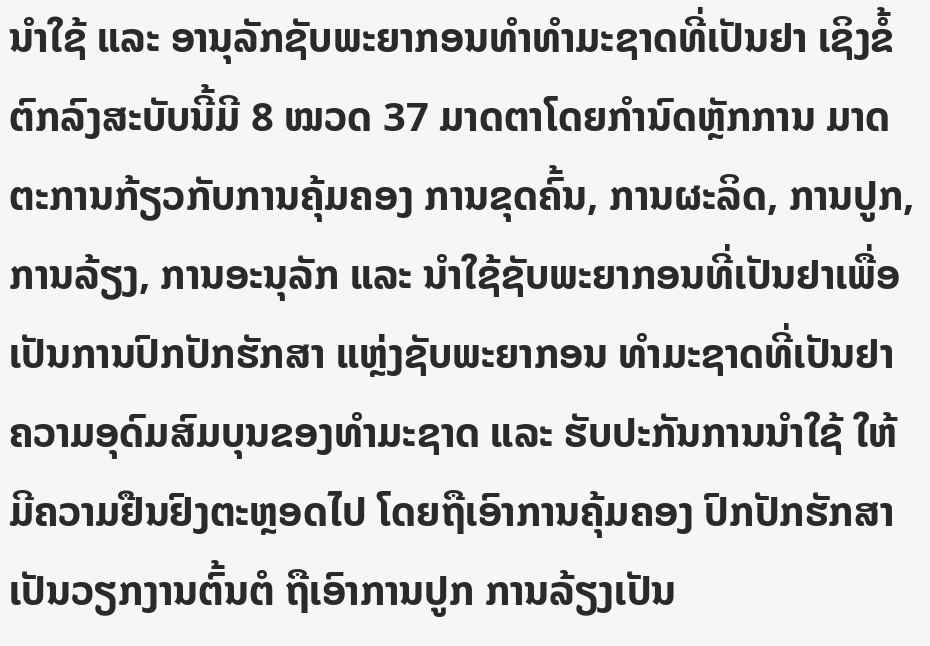ນຳໃຊ້ ແລະ ອານຸລັກຊັບພະຍາກອນທຳທຳມະຊາດທີ່ເປັນຢາ ເຊິງຂໍ້ຕົກລົງສະບັບນີ້ມີ 8 ໝວດ 37 ມາດຕາໂດຍກຳນົດຫຼັກການ ມາດຕະການກ້ຽວກັບການຄຸ້ມຄອງ ການຂຸດຄົ້ນ, ການຜະລິດ, ການປູກ, ການລ້ຽງ, ການອະນຸລັກ ແລະ ນຳໃຊ້ຊັບພະຍາກອນທີ່ເປັນຢາເພື່ອເປັນການປົກປັກຮັກສາ ແຫຼ່ງຊັບພະຍາກອນ ທຳມະຊາດທີ່ເປັນຢາ ຄວາມອຸດົມສົມບຸນຂອງທຳມະຊາດ ແລະ ຮັບປະກັນການນຳໃຊ້ ໃຫ້ມີຄວາມຢືນຢົງຕະຫຼອດໄປ ໂດຍຖືເອົາການຄຸ້ມຄອງ ປົກປັກຮັກສາເປັນວຽກງານຕົ້ນຕໍ ຖືເອົາການປູກ ການລ້ຽງເປັນ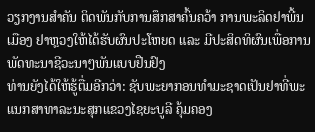ວຽກງານສຳຄັນ ຕິດພັນກັບການສຶກສາຄົ້ນຄວ້າ ການພະລິດຢາພີ້ນເມືອງ ຢາຫຼວງໃຫ້ໄດ້ຮັບຜົນປະໂຫຍດ ແລະ ມີປະສິດທິຜົນເພື່ອການພັດທະນາຊີວະນາໆພັນແບບຢືນຢົງ
ທ່ານຍັງໄດ້ໃຫ້ຮູ້ຕື່ມອີກວ່າ: ຊັບພະຍາກອນທຳມະຊາດເປັນຢາທີ່ພະແນກສາທາລະນະສຸກແຂວງໄຊຍະບູລີ ຄຸ້ມຄອງ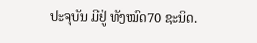ປະຈຸບັນ ມີຢູ່ ທັງໝົດ70 ຊະນິດ.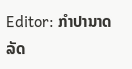Editor: ກຳປານາດ ລັດ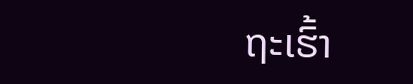ຖະເຮົ້າ